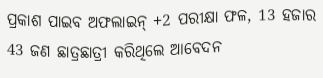ପ୍ରକାଶ ପାଇବ ଅଫଲାଇନ୍ +2 ପରୀକ୍ଷା ଫଳ, 13 ହଜାର 43 ଜଣ ଛାତ୍ରଛାତ୍ରୀ କରିଥିଲେ ଆବେଦନ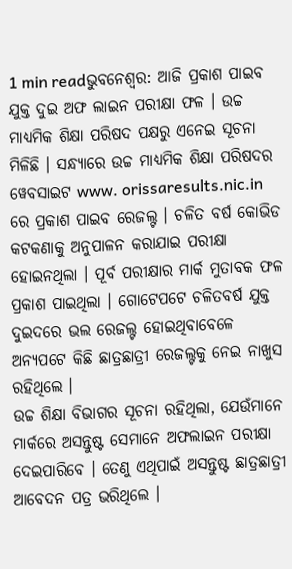1 min readଭୁବନେଶ୍ୱର: ଆଜି ପ୍ରକାଶ ପାଇବ ଯୁକ୍ତ ଦୁଇ ଅଫ ଲାଇନ ପରୀକ୍ଷା ଫଳ । ଉଚ୍ଚ ମାଧ୍ୟମିକ ଶିକ୍ଷା ପରିଷଦ ପକ୍ଷରୁ ଏନେଇ ସୂଚନା ମିଳିଛି । ସନ୍ଧ୍ୟାରେ ଉଚ୍ଚ ମାଧ୍ୟମିକ ଶିକ୍ଷା ପରିଷଦର ୱେବସାଇଟ www. orissaresults.nic.in ରେ ପ୍ରକାଶ ପାଇବ ରେଜଲ୍ଟ । ଚଳିତ ବର୍ଷ କୋଭିଡ କଟକଣାକୁ ଅନୁପାଳନ କରାଯାଇ ପରୀକ୍ଷା ହୋଇନଥିଲା । ପୂର୍ବ ପରୀକ୍ଷାର ମାର୍କ ମୁତାବକ ଫଳ ପ୍ରକାଶ ପାଇଥିଲା । ଗୋଟେପଟେ ଚଳିତବର୍ଷ ଯୁକ୍ତ ଦୁଇଦରେ ଭଲ ରେଜଲ୍ଟ ହୋଇଥିବାବେଳେ ଅନ୍ୟପଟେ କିଛି ଛାତ୍ରଛାତ୍ରୀ ରେଜଲ୍ଟକୁ ନେଇ ନାଖୁସ ରହିଥିଲେ ।
ଉଚ୍ଚ ଶିକ୍ଷା ବିଭାଗର ସୂଚନା ରହିଥିଲା, ଯେଉଁମାନେ ମାର୍କରେ ଅସନ୍ତୁଷ୍ଟ ସେମାନେ ଅଫଲାଇନ ପରୀକ୍ଷା ଦେଇପାରିବେ । ତେଣୁ ଏଥିପାଇଁ ଅସନ୍ତୁଷ୍ଟ ଛାତ୍ରଛାତ୍ରୀ ଆବେଦନ ପତ୍ର ଭରିଥିଲେ ।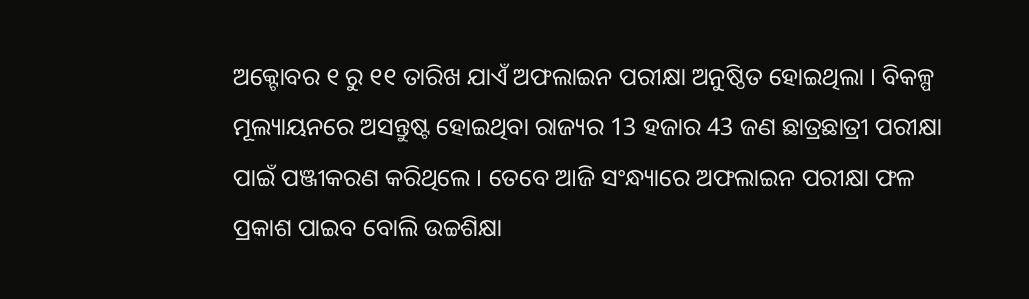ଅକ୍ଟୋବର ୧ ରୁ ୧୧ ତାରିଖ ଯାଏଁ ଅଫଲାଇନ ପରୀକ୍ଷା ଅନୁଷ୍ଠିତ ହୋଇଥିଲା । ବିକଳ୍ପ ମୂଲ୍ୟାୟନରେ ଅସନ୍ତୁଷ୍ଟ ହୋଇଥିବା ରାଜ୍ୟର 13 ହଜାର 43 ଜଣ ଛାତ୍ରଛାତ୍ରୀ ପରୀକ୍ଷା ପାଇଁ ପଞ୍ଜୀକରଣ କରିଥିଲେ । ତେବେ ଆଜି ସଂନ୍ଧ୍ୟାରେ ଅଫଲାଇନ ପରୀକ୍ଷା ଫଳ ପ୍ରକାଶ ପାଇବ ବୋଲି ଉଚ୍ଚଶିକ୍ଷା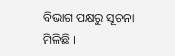ବିଭାଗ ପକ୍ଷରୁ ସୂଚନା ମିଳିଛି ।